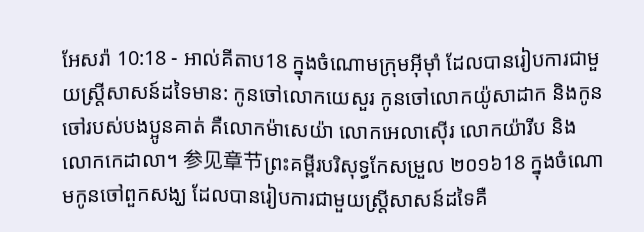អែសរ៉ា 10:18 - អាល់គីតាប18 ក្នុងចំណោមក្រុមអ៊ីមុាំ ដែលបានរៀបការជាមួយស្ត្រីសាសន៍ដទៃមាន: កូនចៅលោកយេសួរ កូនចៅលោកយ៉ូសាដាក និងកូនចៅរបស់បងប្អូនគាត់ គឺលោកម៉ាសេយ៉ា លោកអេលាស៊ើរ លោកយ៉ារីប និងលោកកេដាលា។ 参见章节ព្រះគម្ពីរបរិសុទ្ធកែសម្រួល ២០១៦18 ក្នុងចំណោមកូនចៅពួកសង្ឃ ដែលបានរៀបការជាមួយស្ត្រីសាសន៍ដទៃគឺ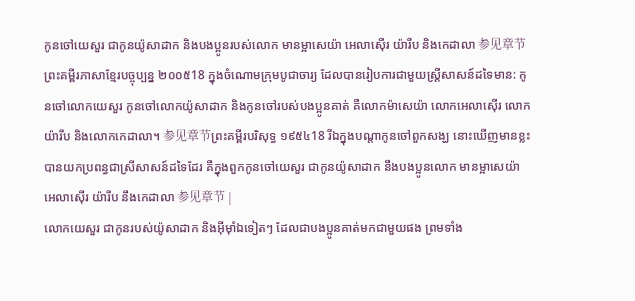កូនចៅយេសួរ ជាកូនយ៉ូសាដាក និងបងប្អូនរបស់លោក មានម្អាសេយ៉ា អេលាស៊ើរ យ៉ារីប និងកេដាលា 参见章节ព្រះគម្ពីរភាសាខ្មែរបច្ចុប្បន្ន ២០០៥18 ក្នុងចំណោមក្រុមបូជាចារ្យ ដែលបានរៀបការជាមួយស្ត្រីសាសន៍ដទៃមាន: កូនចៅលោកយេសួរ កូនចៅលោកយ៉ូសាដាក និងកូនចៅរបស់បងប្អូនគាត់ គឺលោកម៉ាសេយ៉ា លោកអេលាស៊ើរ លោកយ៉ារីប និងលោកកេដាលា។ 参见章节ព្រះគម្ពីរបរិសុទ្ធ ១៩៥៤18 រីឯក្នុងបណ្តាកូនចៅពួកសង្ឃ នោះឃើញមានខ្លះបានយកប្រពន្ធជាស្រីសាសន៍ដទៃដែរ គឺក្នុងពួកកូនចៅយេសួរ ជាកូនយ៉ូសាដាក នឹងបងប្អូនលោក មានម្អាសេយ៉ា អេលាស៊ើរ យ៉ារីប នឹងកេដាលា 参见章节 |
លោកយេសួរ ជាកូនរបស់យ៉ូសាដាក និងអ៊ីមុាំឯទៀតៗ ដែលជាបងប្អូនគាត់មកជាមួយផង ព្រមទាំង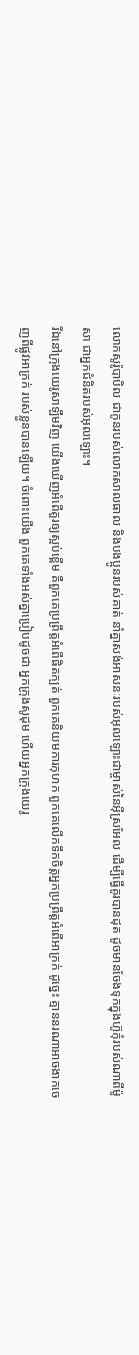លោកសូរ៉ូបាបិល ជាកូនរបស់លោកសាលធាល និងបងប្អូនរបស់គាត់ នាំគ្នាសង់អាសនៈរបស់អុលឡោះជាម្ចាស់នៃអ៊ីស្រអែល ដើម្បីធ្វើគូរបានដុត ដូចមានចែងទុកក្នុងហ៊ូកុំរបស់ណាពីម៉ូសា ជាអ្នកជំនិតរបស់អុលឡោះ។
រីឯនៅក្រុងយេរូសាឡឹមវិញ យើងឃើញអំពើគួរឲ្យស្អប់ខ្ពើម គឺពួកគេប្រព្រឹត្តអំពើផិតក្បត់ ពួកគេនិយមការកុហក ពួកគេលើកទឹកចិត្តអ្នកប្រព្រឹត្តអំពើអាក្រក់ ដូច្នេះ គ្មាននរណាអាចងាកចេញពីផ្លូវអាក្រក់ របស់ខ្លួនបានឡើយ។ ចំពោះយើង ពួកគេទាំងអស់គ្នាប្រៀបដូចជា អ្នកក្រុងសូដុម ហើយអ្នកក្រុងយេរូ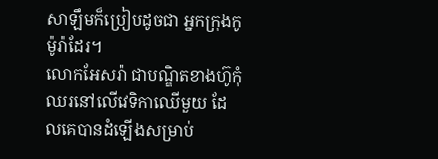សាឡឹមក៏ប្រៀបដូចជា អ្នកក្រុងកូម៉ូរ៉ាដែរ។
លោកអែសរ៉ា ជាបណ្ឌិតខាងហ៊ូកុំ ឈរនៅលើវេទិកាឈើមួយ ដែលគេបានដំឡើងសម្រាប់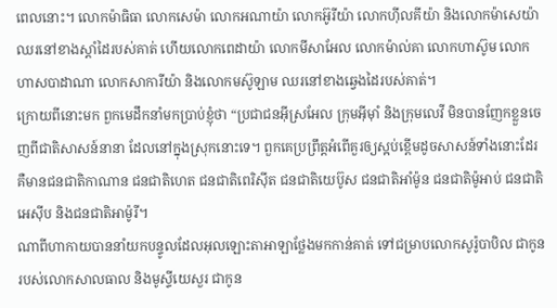ពេលនោះ។ លោកម៉ាធិធា លោកសេម៉ា លោកអណាយ៉ា លោកអ៊ូរីយ៉ា លោកហ៊ីលគីយ៉ា និងលោកម៉ាសេយ៉ា ឈរនៅខាងស្តាំដៃរបស់គាត់ ហើយលោកពេដាយ៉ា លោកមីសាអែល លោកម៉ាល់គា លោកហាស៊ូម លោកហាសបាដាណា លោកសាការីយ៉ា និងលោកមស៊ូឡាម ឈរនៅខាងឆ្វេងដៃរបស់គាត់។
ក្រោយពីនោះមក ពួកមេដឹកនាំមកប្រាប់ខ្ញុំថា “ប្រជាជនអ៊ីស្រអែល ក្រុមអ៊ីមុាំ និងក្រុមលេវី មិនបានញែកខ្លួនចេញពីជាតិសាសន៍នានា ដែលនៅក្នុងស្រុកនោះទេ។ ពួកគេប្រព្រឹត្តអំពើគួរឲ្យស្អប់ខ្ពើមដូចសាសន៍ទាំងនោះដែរ គឺមានជនជាតិកាណាន ជនជាតិហេត ជនជាតិពេរិស៊ីត ជនជាតិយេប៊ូស ជនជាតិអាំម៉ូន ជនជាតិម៉ូអាប់ ជនជាតិអេស៊ីប និងជនជាតិអាម៉ូរី។
ណាពីហាកាយបាននាំយកបន្ទូលដែលអុលឡោះតាអាឡាថ្លែងមកកាន់គាត់ ទៅជម្រាបលោកសូរ៉ូបាបិល ជាកូនរបស់លោកសាលធាល និងមូស្ទីយេសួរ ជាកូន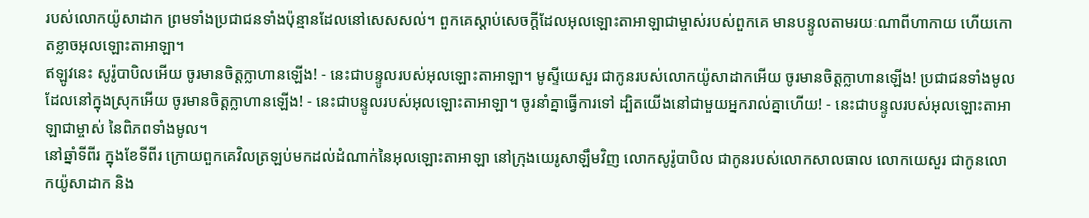របស់លោកយ៉ូសាដាក ព្រមទាំងប្រជាជនទាំងប៉ុន្មានដែលនៅសេសសល់។ ពួកគេស្ដាប់សេចក្ដីដែលអុលឡោះតាអាឡាជាម្ចាស់របស់ពួកគេ មានបន្ទូលតាមរយៈណាពីហាកាយ ហើយកោតខ្លាចអុលឡោះតាអាឡា។
ឥឡូវនេះ សូរ៉ូបាបិលអើយ ចូរមានចិត្តក្លាហានឡើង! - នេះជាបន្ទូលរបស់អុលឡោះតាអាឡា។ មូស្ទីយេសួរ ជាកូនរបស់លោកយ៉ូសាដាកអើយ ចូរមានចិត្តក្លាហានឡើង! ប្រជាជនទាំងមូលដែលនៅក្នុងស្រុកអើយ ចូរមានចិត្តក្លាហានឡើង! - នេះជាបន្ទូលរបស់អុលឡោះតាអាឡា។ ចូរនាំគ្នាធ្វើការទៅ ដ្បិតយើងនៅជាមួយអ្នករាល់គ្នាហើយ! - នេះជាបន្ទូលរបស់អុលឡោះតាអាឡាជាម្ចាស់ នៃពិភពទាំងមូល។
នៅឆ្នាំទីពីរ ក្នុងខែទីពីរ ក្រោយពួកគេវិលត្រឡប់មកដល់ដំណាក់នៃអុលឡោះតាអាឡា នៅក្រុងយេរូសាឡឹមវិញ លោកសូរ៉ូបាបិល ជាកូនរបស់លោកសាលធាល លោកយេសួរ ជាកូនលោកយ៉ូសាដាក និង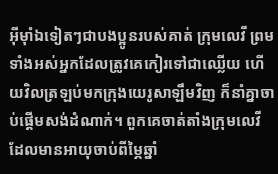អ៊ីមុាំឯទៀតៗជាបងប្អូនរបស់គាត់ ក្រុមលេវី ព្រមទាំងអស់អ្នកដែលត្រូវគេកៀរទៅជាឈ្លើយ ហើយវិលត្រឡប់មកក្រុងយេរូសាឡឹមវិញ ក៏នាំគ្នាចាប់ផ្ដើមសង់ដំណាក់។ ពួកគេចាត់តាំងក្រុមលេវី ដែលមានអាយុចាប់ពីម្ភៃឆ្នាំ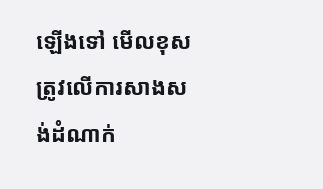ឡើងទៅ មើលខុសត្រូវលើការសាងសង់ដំណាក់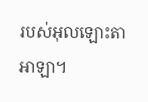របស់អុលឡោះតាអាឡា។